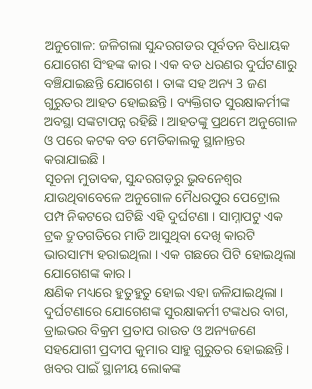ଅନୁଗୋଳ: ଜଳିଗଲା ସୁନ୍ଦରଗଡର ପୂର୍ବତନ ବିଧାୟକ ଯୋଗେଶ ସିଂହଙ୍କ କାର । ଏକ ବଡ ଧରଣର ଦୁର୍ଘଟଣାରୁ ବଞ୍ଚିଯାଇଛନ୍ତି ଯୋଗେଶ । ତାଙ୍କ ସହ ଅନ୍ୟ 3 ଜଣ ଗୁରୁତର ଆହତ ହୋଇଛନ୍ତି । ବ୍ୟକ୍ତିଗତ ସୁରକ୍ଷାକର୍ମୀଙ୍କ ଅବସ୍ଥା ସଙ୍କଟାପନ୍ନ ରହିଛି । ଆହତଙ୍କୁ ପ୍ରଥମେ ଅନୁଗୋଳ ଓ ପରେ କଟକ ବଡ ମେଡିକାଲକୁ ସ୍ଥାନାନ୍ତର କରାଯାଇଛି ।
ସୂଚନା ମୁତାବକ, ସୁନ୍ଦରଗଡ଼ରୁ ଭୁବନେଶ୍ବର ଯାଉଥିବାବେଳେ ଅନୁଗୋଳ ମୈଧରପୁର ପେଟ୍ରୋଲ ପମ୍ପ ନିକଟରେ ଘଟିଛି ଏହି ଦୁର୍ଘଟଣା । ସାମ୍ନାପଟୁ ଏକ ଟ୍ରକ ଦ୍ରୁତଗତିରେ ମାଡି ଆସୁଥିବା ଦେଖି କାରଟି ଭାରସାମ୍ୟ ହରାଇଥିଲା । ଏକ ଗଛରେ ପିଟି ହୋଇଥିଲା ଯୋଗେଶଙ୍କ କାର ।
କ୍ଷଣିକ ମଧ୍ୟରେ ହୁତୁହୁତୁ ହୋଇ ଏହା ଜଳିଯାଇଥିଲା । ଦୁର୍ଘଟଣାରେ ଯୋଗେଶଙ୍କ ସୁରକ୍ଷାକର୍ମୀ ଟଙ୍କଧର ବାଗ, ଡ୍ରାଇଭର ବିକ୍ରମ ପ୍ରତାପ ରାଉତ ଓ ଅନ୍ୟଜଣେ ସହଯୋଗୀ ପ୍ରଦୀପ କୁମାର ସାହୁ ଗୁରୁତର ହୋଇଛନ୍ତି ।
ଖବର ପାଇଁ ସ୍ଥାନୀୟ ଲୋକଙ୍କ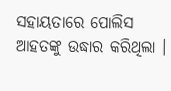ସହାୟତାରେ ପୋଲିସ ଆହତଙ୍କୁ ଉଦ୍ଧାର କରିଥିଲା ।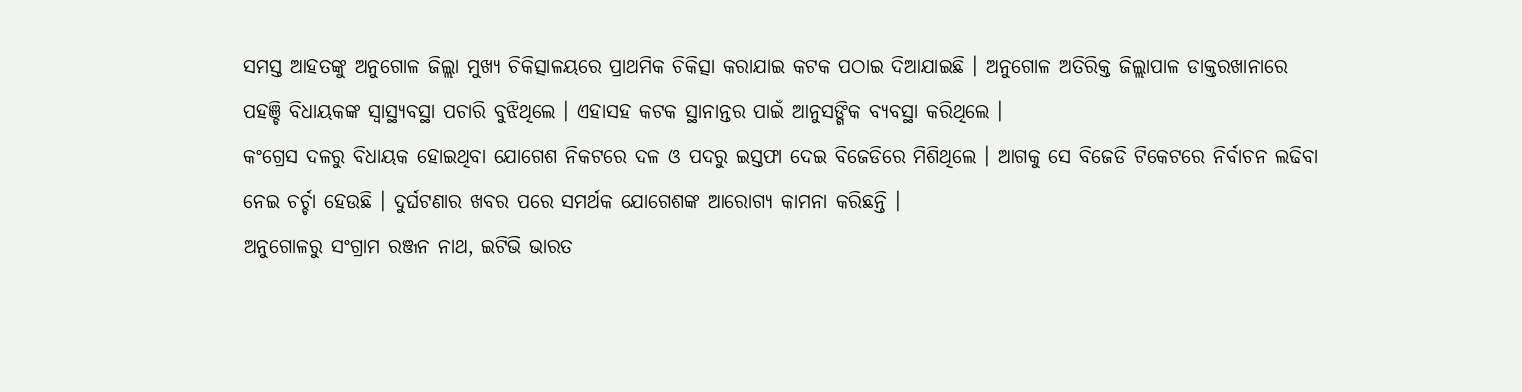ସମସ୍ତ ଆହତଙ୍କୁ ଅନୁଗୋଳ ଜିଲ୍ଲା ମୁଖ୍ୟ ଚିକିତ୍ସାଳୟରେ ପ୍ରାଥମିକ ଚିକିତ୍ସା କରାଯାଇ କଟକ ପଠାଇ ଦିଆଯାଇଛି । ଅନୁଗୋଳ ଅତିରିକ୍ତ ଜିଲ୍ଲାପାଳ ଡାକ୍ତରଖାନାରେ ପହଞ୍ଚି ବିଧାୟକଙ୍କ ସ୍ବାସ୍ଥ୍ୟବସ୍ଥା ପଚାରି ବୁଝିଥିଲେ । ଏହାସହ କଟକ ସ୍ଥାନାନ୍ତର ପାଇଁ ଆନୁସଙ୍ଗିକ ବ୍ୟବସ୍ଥା କରିଥିଲେ ।
କଂଗ୍ରେସ ଦଳରୁ ବିଧାୟକ ହୋଇଥିବା ଯୋଗେଶ ନିକଟରେ ଦଳ ଓ ପଦରୁ ଇସ୍ତଫା ଦେଇ ବିଜେଡିରେ ମିଶିଥିଲେ । ଆଗକୁ ସେ ବିଜେଡି ଟିକେଟରେ ନିର୍ବାଚନ ଲଢିବା ନେଇ ଚର୍ଚ୍ଚା ହେଉଛି । ଦୁର୍ଘଟଣାର ଖବର ପରେ ସମର୍ଥକ ଯୋଗେଶଙ୍କ ଆରୋଗ୍ୟ କାମନା କରିଛନ୍ତି ।
ଅନୁଗୋଳରୁ ସଂଗ୍ରାମ ରଞ୍ଜନ ନାଥ, ଇଟିଭି ଭାରତ